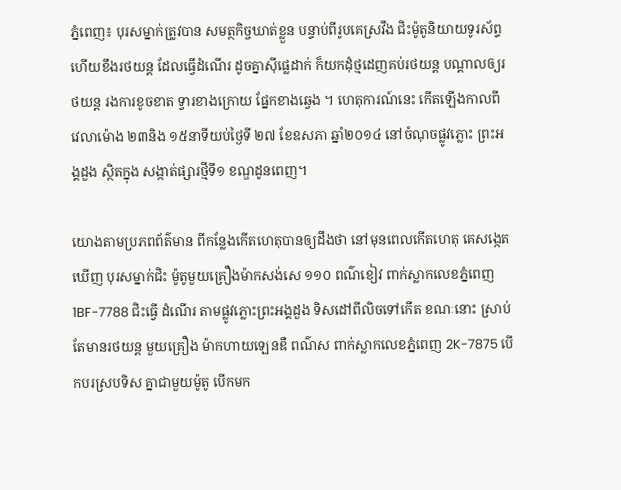ភ្នំពេញ៖ បុរសម្នាក់ត្រូវបាន សមត្ថកិច្ចឃាត់ខ្លួន បន្ទាប់ពីរូបគេស្រវឹង ជិះម៉ូតូនិយាយទូរស័ព្ទ ហើយខឹងរថយន្ត ដែលធ្វើដំណើរ ដូចគ្នាស៊ីផ្លេដាក់ ក៏យកដុំថ្មដេញគប់រថយន្ត បណ្តាលឲ្យរថយន្ត រងការខូចខាត ទ្វារខាងក្រោយ ផ្នែកខាងឆ្វេង ។ ហេតុការណ៍នេះ កើតឡើងកាលពី វេលាម៉ោង ២៣និង ១៥នាទីយប់ថ្ងៃទី ២៧ ខែឧសភា ឆ្នាំ២០១៤ នៅចំណុចផ្លូវភ្លោះ ព្រះអង្គដួង ស្ថិតក្នុង សង្កាត់ផ្សារថ្មីទី១ ខណ្ឌដូនពេញ។

យោងតាមប្រភពព័ត៌មាន ពីកន្លែងកើតហេតុបានឲ្យដឹងថា នៅមុនពេលកើតហេតុ គេសង្កេតឃើញ បុរសម្នាក់ជិះ ម៉ូតូមួយគ្រឿងម៉ាកសង់សេ ១១០ ពណ៌ខៀវ ពាក់ស្លាកលេខភ្នំពេញ 1BF-7788 ជិះធ្វើ ដំណើរ តាមផ្លូវភ្លោះព្រះអង្គដួង ទិសដៅពីលិចទៅកើត ខណៈនោះ ស្រាប់តែមានរថយន្ត មួយគ្រឿង ម៉ាកហាយឡេនឌឺ ពណ៌ស ពាក់ស្លាកលេខភ្នំពេញ 2K-7875 បើកបរស្របទិស គ្នាជាមួយម៉ូតូ បើកមក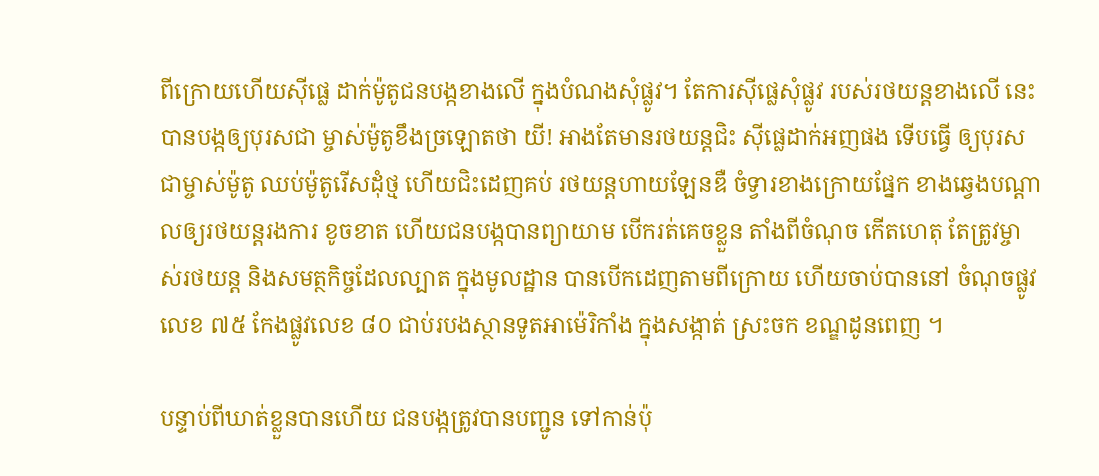ពីក្រោយហើយស៊ីផ្លេ ដាក់ម៉ូតូជនបង្កខាងលើ ក្នុងបំណងសុំផ្លូវ។ តែការស៊ីផ្លេសុំផ្លូវ របស់រថយន្តខាងលើ នេះបានបង្កឲ្យបុរសជា ម្ចាស់ម៉ូតូខឹងច្រឡោតថា យី! អាងតែមានរថយន្តជិះ ស៊ីផ្លេដាក់អញផង ទើបធ្វើ ឲ្យបុរសជាម្ចាស់ម៉ូតូ ឈប់ម៉ូតូរើសដុំថ្ម ហើយជិះដេញគប់ រថយន្តហាយឡែនឌឺ ចំទ្វារខាងក្រោយផ្នែក ខាងឆ្វេងបណ្តាលឲ្យរថយន្តរងការ ខូចខាត ហើយជនបង្កបានព្យាយាម បើករត់គេចខ្លួន តាំងពីចំណុច កើតហេតុ តែត្រូវម្ចាស់រថយន្ត និងសមត្ថកិច្ចដែលល្បាត ក្នុងមូលដ្ឋាន បានបើកដេញតាមពីក្រោយ ហើយចាប់បាននៅ ចំណុចផ្លូវលេខ ៧៥ កែងផ្លូវលេខ ៨០ ជាប់របងស្ថានទូតអាម៉េរិកាំង ក្នុងសង្កាត់ ស្រះចក ខណ្ឌដូនពេញ ។

បន្ទាប់ពីឃាត់ខ្លួនបានហើយ ជនបង្កត្រូវបានបញ្ជូន ទៅកាន់ប៉ុ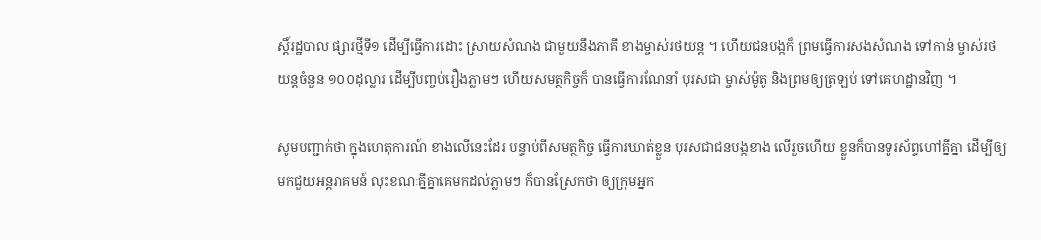ស្តិ៍រដ្ឋបាល ផ្សារថ្មីទី១ ដើម្បីធ្វើការដោះ ស្រាយសំណង ជាមួយនឹងភាគី ខាងម្ចាស់រថយន្ត ។ ហើយជនបង្កក៏ ព្រមធ្វើការសងសំណង ទៅកាន់ ម្ចាស់រថយន្តចំនួន ១០០ដុល្លារ ដើម្បីបញ្ចប់រឿងភ្លាមៗ ហើយសមត្ថកិច្ចក៏ បានធ្វើការណែនាំ បុរសជា ម្ចាស់ម៉ូតូ និងព្រមឲ្យត្រឡប់ ទៅគេហដ្ឋានវិញ ។

សូមបញ្ជាក់ថា ក្នុងហេតុការណ៍ ខាងលើនេះដែរ បន្ទាប់ពីសមត្ថកិច្ច ធ្វើការឃាត់ខ្លួន បុរសជាជនបង្កខាង លើរួចហើយ ខ្លួនក៏បានទូរស័ព្ទហៅគ្នីគ្នា ដើម្បីឲ្យមកជួយអន្តរាគមន៍ លុះខណៈគ្នីគ្នាគេមកដល់ភ្លាមៗ ក៏បានស្រែកថា ឲ្យក្រុមអ្នក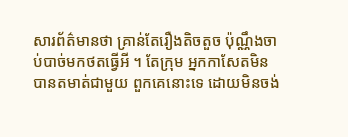សារព័ត៌មានថា គ្រាន់តែរឿងតិចតួច ប៉ុណ្ណឹងចាប់បាច់មកថតធ្វើអី ។ តែក្រុម អ្នកកាសែតមិន បានតមាត់ជាមួយ ពួកគេនោះទេ ដោយមិនចង់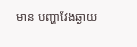មាន បញ្ហាវែងឆ្ងាយ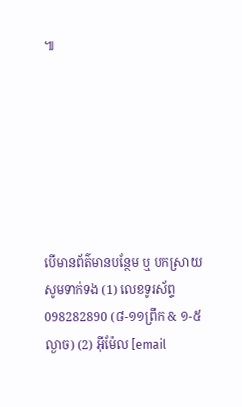៕







បើមានព័ត៌មានបន្ថែម ឬ បកស្រាយសូមទាក់ទង (1) លេខទូរស័ព្ទ 098282890 (៨-១១ព្រឹក & ១-៥ល្ងាច) (2) អ៊ីម៉ែល [email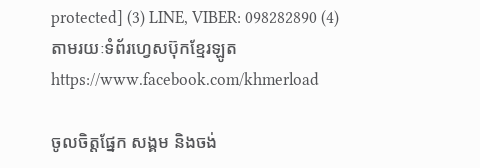protected] (3) LINE, VIBER: 098282890 (4) តាមរយៈទំព័រហ្វេសប៊ុកខ្មែរឡូត https://www.facebook.com/khmerload

ចូលចិត្តផ្នែក សង្គម និងចង់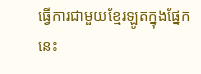ធ្វើការជាមួយខ្មែរឡូតក្នុងផ្នែកនេះ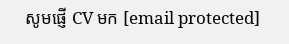សូមផ្ញើ CV មក [email protected]